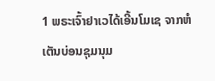1 ພຣະເຈົ້າຢາເວໄດ້ເອີ້ນໂມເຊ ຈາກຫໍເຕັນບ່ອນຊຸມນຸມ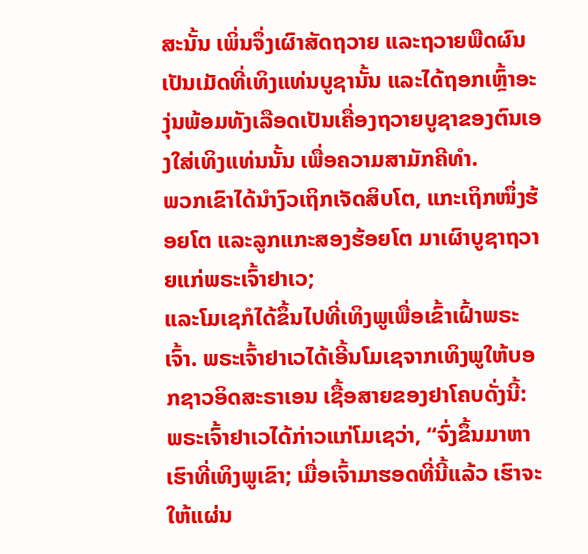ສະນັ້ນ ເພິ່ນຈຶ່ງເຜົາສັດຖວາຍ ແລະຖວາຍພືດຜົນເປັນເມັດທີ່ເທິງແທ່ນບູຊານັ້ນ ແລະໄດ້ຖອກເຫຼົ້າອະງຸ່ນພ້ອມທັງເລືອດເປັນເຄື່ອງຖວາຍບູຊາຂອງຕົນເອງໃສ່ເທິງແທ່ນນັ້ນ ເພື່ອຄວາມສາມັກຄີທຳ.
ພວກເຂົາໄດ້ນຳງົວເຖິກເຈັດສິບໂຕ, ແກະເຖິກໜຶ່ງຮ້ອຍໂຕ ແລະລູກແກະສອງຮ້ອຍໂຕ ມາເຜົາບູຊາຖວາຍແກ່ພຣະເຈົ້າຢາເວ;
ແລະໂມເຊກໍໄດ້ຂຶ້ນໄປທີ່ເທິງພູເພື່ອເຂົ້າເຝົ້າພຣະເຈົ້າ. ພຣະເຈົ້າຢາເວໄດ້ເອີ້ນໂມເຊຈາກເທິງພູໃຫ້ບອກຊາວອິດສະຣາເອນ ເຊື້ອສາຍຂອງຢາໂຄບດັ່ງນີ້:
ພຣະເຈົ້າຢາເວໄດ້ກ່າວແກ່ໂມເຊວ່າ, “ຈົ່ງຂຶ້ນມາຫາເຮົາທີ່ເທິງພູເຂົາ; ເມື່ອເຈົ້າມາຮອດທີ່ນີ້ແລ້ວ ເຮົາຈະໃຫ້ແຜ່ນ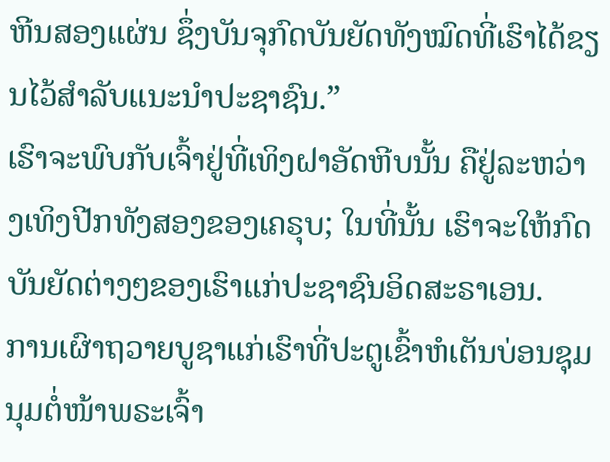ຫີນສອງແຜ່ນ ຊຶ່ງບັນຈຸກົດບັນຍັດທັງໝົດທີ່ເຮົາໄດ້ຂຽນໄວ້ສຳລັບແນະນຳປະຊາຊົນ.”
ເຮົາຈະພົບກັບເຈົ້າຢູ່ທີ່ເທິງຝາອັດຫີບນັ້ນ ຄືຢູ່ລະຫວ່າງເທິງປີກທັງສອງຂອງເຄຣຸບ; ໃນທີ່ນັ້ນ ເຮົາຈະໃຫ້ກົດບັນຍັດຕ່າງໆຂອງເຮົາແກ່ປະຊາຊົນອິດສະຣາເອນ.
ການເຜົາຖວາຍບູຊາແກ່ເຮົາທີ່ປະຕູເຂົ້າຫໍເຕັນບ່ອນຊຸມນຸມຕໍ່ໜ້າພຣະເຈົ້າ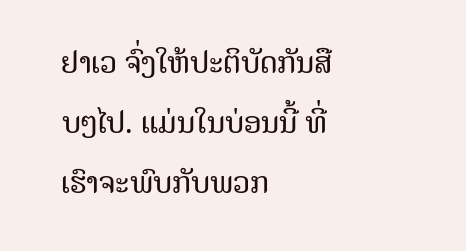ຢາເວ ຈົ່ງໃຫ້ປະຕິບັດກັນສືບໆໄປ. ແມ່ນໃນບ່ອນນີ້ ທີ່ເຮົາຈະພົບກັບພວກ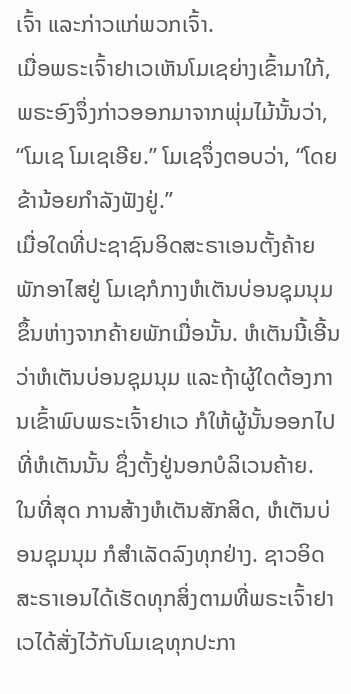ເຈົ້າ ແລະກ່າວແກ່ພວກເຈົ້າ.
ເມື່ອພຣະເຈົ້າຢາເວເຫັນໂມເຊຍ່າງເຂົ້າມາໃກ້, ພຣະອົງຈຶ່ງກ່າວອອກມາຈາກພຸ່ມໄມ້ນັ້ນວ່າ, “ໂມເຊ ໂມເຊເອີຍ.” ໂມເຊຈຶ່ງຕອບວ່າ, “ໂດຍ ຂ້ານ້ອຍກຳລັງຟັງຢູ່.”
ເມື່ອໃດທີ່ປະຊາຊົນອິດສະຣາເອນຕັ້ງຄ້າຍພັກອາໄສຢູ່ ໂມເຊກໍກາງຫໍເຕັນບ່ອນຊຸມນຸມຂຶ້ນຫ່າງຈາກຄ້າຍພັກເມື່ອນັ້ນ. ຫໍເຕັນນີ້ເອີ້ນວ່າຫໍເຕັນບ່ອນຊຸມນຸມ ແລະຖ້າຜູ້ໃດຕ້ອງການເຂົ້າພົບພຣະເຈົ້າຢາເວ ກໍໃຫ້ຜູ້ນັ້ນອອກໄປທີ່ຫໍເຕັນນັ້ນ ຊຶ່ງຕັ້ງຢູ່ນອກບໍລິເວນຄ້າຍ.
ໃນທີ່ສຸດ ການສ້າງຫໍເຕັນສັກສິດ, ຫໍເຕັນບ່ອນຊຸມນຸມ ກໍສຳເລັດລົງທຸກຢ່າງ. ຊາວອິດສະຣາເອນໄດ້ເຮັດທຸກສິ່ງຕາມທີ່ພຣະເຈົ້າຢາເວໄດ້ສັ່ງໄວ້ກັບໂມເຊທຸກປະກາ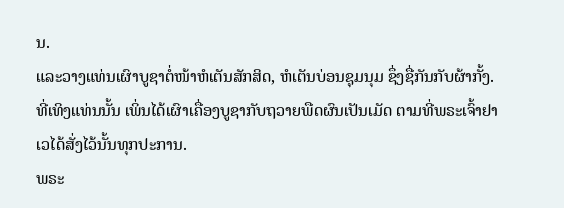ນ.
ແລະວາງແທ່ນເຜົາບູຊາຕໍ່ໜ້າຫໍເຕັນສັກສິດ, ຫໍເຕັນບ່ອນຊຸມນຸມ ຊຶ່ງຊື່ກັນກັບຜ້າກັ້ງ. ທີ່ເທິງແທ່ນນັ້ນ ເພິ່ນໄດ້ເຜົາເຄື່ອງບູຊາກັບຖວາຍພືດຜົນເປັນເມັດ ຕາມທີ່ພຣະເຈົ້າຢາເວໄດ້ສັ່ງໄວ້ນັ້ນທຸກປະການ.
ພຣະ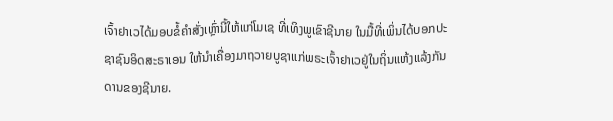ເຈົ້າຢາເວໄດ້ມອບຂໍ້ຄຳສັ່ງເຫຼົ່ານີ້ໃຫ້ແກ່ໂມເຊ ທີ່ເທິງພູເຂົາຊີນາຍ ໃນມື້ທີ່ເພິ່ນໄດ້ບອກປະຊາຊົນອິດສະຣາເອນ ໃຫ້ນຳເຄື່ອງມາຖວາຍບູຊາແກ່ພຣະເຈົ້າຢາເວຢູ່ໃນຖິ່ນແຫ້ງແລ້ງກັນດານຂອງຊີນາຍ.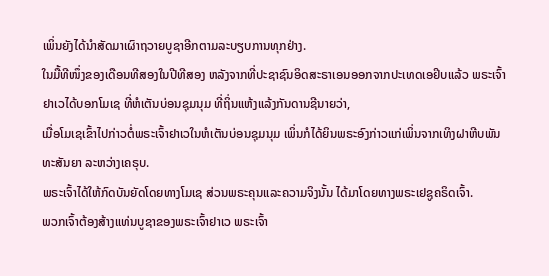ເພິ່ນຍັງໄດ້ນຳສັດມາເຜົາຖວາຍບູຊາອີກຕາມລະບຽບການທຸກຢ່າງ.
ໃນມື້ທີໜຶ່ງຂອງເດືອນທີສອງໃນປີທີສອງ ຫລັງຈາກທີ່ປະຊາຊົນອິດສະຣາເອນອອກຈາກປະເທດເອຢິບແລ້ວ ພຣະເຈົ້າຢາເວໄດ້ບອກໂມເຊ ທີ່ຫໍເຕັນບ່ອນຊຸມນຸມ ທີ່ຖິ່ນແຫ້ງແລ້ງກັນດານຊີນາຍວ່າ,
ເມື່ອໂມເຊເຂົ້າໄປກ່າວຕໍ່ພຣະເຈົ້າຢາເວໃນຫໍເຕັນບ່ອນຊຸມນຸມ ເພິ່ນກໍໄດ້ຍິນພຣະອົງກ່າວແກ່ເພິ່ນຈາກເທິງຝາຫີບພັນທະສັນຍາ ລະຫວ່າງເຄຣຸບ.
ພຣະເຈົ້າໄດ້ໃຫ້ກົດບັນຍັດໂດຍທາງໂມເຊ ສ່ວນພຣະຄຸນແລະຄວາມຈິງນັ້ນ ໄດ້ມາໂດຍທາງພຣະເຢຊູຄຣິດເຈົ້າ.
ພວກເຈົ້າຕ້ອງສ້າງແທ່ນບູຊາຂອງພຣະເຈົ້າຢາເວ ພຣະເຈົ້າ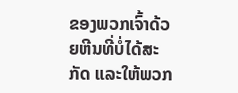ຂອງພວກເຈົ້າດ້ວຍຫີນທີ່ບໍ່ໄດ້ສະກັດ ແລະໃຫ້ພວກ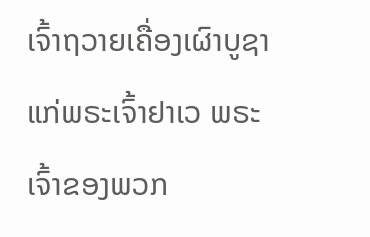ເຈົ້າຖວາຍເຄື່ອງເຜົາບູຊາແກ່ພຣະເຈົ້າຢາເວ ພຣະເຈົ້າຂອງພວກ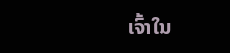ເຈົ້າໃນ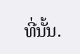ທີ່ນັ້ນ.